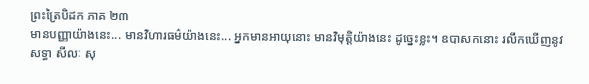ព្រះត្រៃបិដក ភាគ ២៣
មានបញ្ញាយ៉ាងនេះ... មានវិហារធម៌យ៉ាងនេះ... អ្នកមានអាយុនោះ មានវិមុត្តិយ៉ាងនេះ ដូច្នេះខ្លះ។ ឧបាសកនោះ រលឹកឃើញនូវសទ្ធា សីលៈ សុ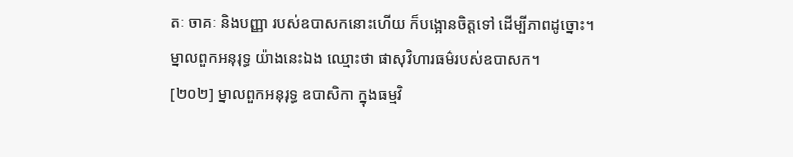តៈ ចាគៈ និងបញ្ញា របស់ឧបាសកនោះហើយ ក៏បង្អោនចិត្តទៅ ដើម្បីភាពដូច្នោះ។ ម្នាលពួកអនុរុទ្ធ យ៉ាងនេះឯង ឈ្មោះថា ផាសុវិហារធម៌របស់ឧបាសក។
[២០២] ម្នាលពួកអនុរុទ្ធ ឧបាសិកា ក្នុងធម្មវិ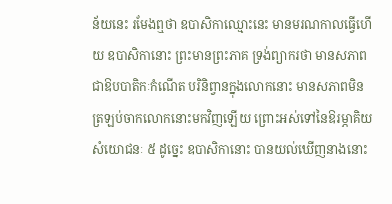ន័យនេះ រមែងឮថា ឧបាសិកាឈ្មោះនេះ មានមរណកាលធ្វើហើយ ឧបាសិកានោះ ព្រះមានព្រះភាគ ទ្រង់ព្យាករថា មានសភាពជាឱបបាតិកៈកំណើត បរិនិព្វានក្នុងលោកនោះ មានសភាពមិនត្រឡប់ចាកលោកនោះមកវិញឡើយ ព្រោះអស់ទៅនៃឱរម្ភាគិយសំយោជនៈ ៥ ដូច្នេះ ឧបាសិកានោះ បានយល់ឃើញនាងនោះ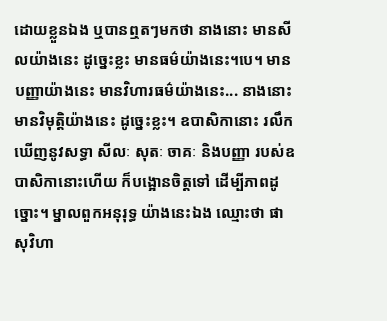ដោយខ្លួនឯង ឬបានឮតៗមកថា នាងនោះ មានសីលយ៉ាងនេះ ដូច្នេះខ្លះ មានធម៌យ៉ាងនេះ។បេ។ មានបញ្ញាយ៉ាងនេះ មានវិហារធម៌យ៉ាងនេះ... នាងនោះ មានវិមុត្តិយ៉ាងនេះ ដូច្នេះខ្លះ។ ឧបាសិកានោះ រលឹកឃើញនូវសទ្ធា សីលៈ សុតៈ ចាគៈ និងបញ្ញា របស់ឧបាសិកានោះហើយ ក៏បង្អោនចិត្តទៅ ដើម្បីភាពដូច្នោះ។ ម្នាលពួកអនុរុទ្ធ យ៉ាងនេះឯង ឈ្មោះថា ផាសុវិហា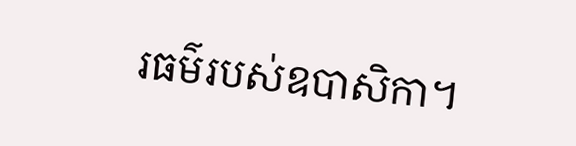រធម៌របស់ឧបាសិកា។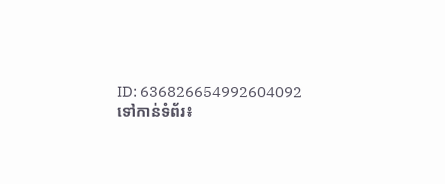ID: 636826654992604092
ទៅកាន់ទំព័រ៖